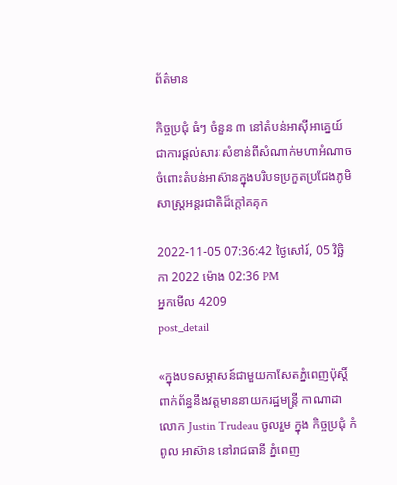ព័ត៌មាន

កិច្ចប្រជុំ ធំៗ ចំនួន ៣ នៅតំបន់អាស៊ីអាគ្នេយ៍ ជាការផ្តល់សារៈសំខាន់ពីសំណាក់មហាអំណាចចំពោះតំបន់អាស៊ានក្នុងបរិបទប្រកួតប្រជែងភូមិសាស្ត្រអន្តរជាតិដ៏ក្តៅគគុក

2022-11-05 07:36:42 ថ្ងៃសៅរ៍, 05 វិច្ឆិកា 2022 ម៉ោង 02:36 PM
អ្នកមើល 4209
post_detail

«ក្នុងបទសម្ភាសន៍ជាមួយកាសែតភ្នំពេញប៉ុស្តិ៍ពាក់ព័ន្ធនឹងវត្តមាននាយករដ្ឋមន្ត្រី កាណាដា លោក Justin Trudeau ចូលរួម ក្នុង កិច្ចប្រជុំ កំពូល អាស៊ាន នៅរាជធានី ភ្នំពេញ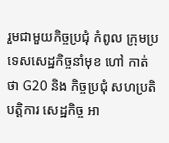រួមជាមួយកិច្ចប្រជុំ កំពូល ក្រុមប្រទេសសេដ្ឋកិច្ចនាំមុខ ហៅ កាត់ ថា G20 និង កិច្ចប្រជុំ សហប្រតិបត្តិការ សេដ្ឋកិច្ច អា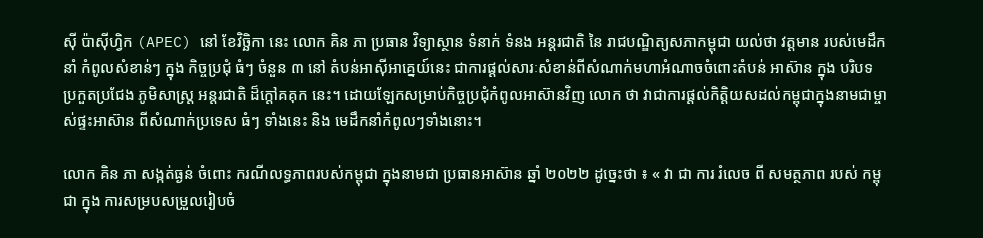ស៊ី ប៉ាស៊ីហ្វិក (APEC) នៅ ខែវិច្ឆិកា នេះ លោក គិន ភា ប្រធាន វិទ្យាស្ថាន ទំនាក់ ទំនង អន្តរជាតិ នៃ រាជបណ្ឌិត្យសភាកម្ពុជា យល់ថា វត្តមាន របស់មេដឹកនាំ កំពូលសំខាន់ៗ ក្នុង កិច្ចប្រជុំ ធំៗ ចំនួន ៣ នៅ តំបន់អាស៊ីអាគ្នេយ៍នេះ ជាការផ្តល់សារៈសំខាន់ពីសំណាក់មហាអំណាចចំពោះតំបន់ អាស៊ាន ក្នុង បរិបទ ប្រកួតប្រជែង ភូមិសាស្ត្រ អន្តរជាតិ ដ៏ក្តៅគគុក នេះ។ ដោយឡែកសម្រាប់កិច្ចប្រជុំកំពូលអាស៊ានវិញ លោក ថា វាជាការផ្តល់កិត្តិយសដល់កម្ពុជាក្នុងនាមជាម្ចាស់ផ្ទះអាស៊ាន ពីសំណាក់ប្រទេស ធំៗ ទាំងនេះ និង មេដឹកនាំកំពូលៗទាំងនោះ។

លោក គិន ភា សង្កត់ធ្ងន់ ចំពោះ ករណីលទ្ធភាពរបស់កម្ពុជា ក្នុងនាមជា ប្រធានអាស៊ាន ឆ្នាំ ២០២២ ដូច្នេះថា ៖ « វា ជា ការ រំលេច ពី សមត្ថភាព របស់ កម្ពុជា ក្នុង ការសម្របសម្រួលរៀបចំ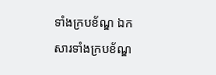ទាំងក្របខ័ណ្ឌ ឯកសារទាំងក្របខ័ណ្ឌ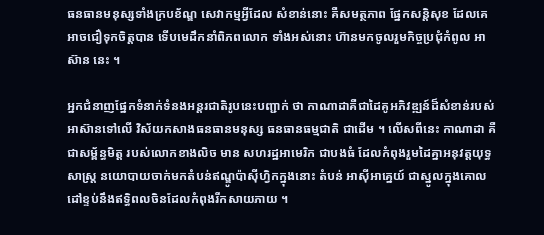ធនធានមនុស្សទាំងក្របខ័ណ្ឌ សេវាកម្មអ្វីដែល សំខាន់នោះ គឺសមត្ថភាព ផ្នែកសន្តិសុខ ដែលគេអាចជឿទុកចិត្តបាន ទើបមេដឹកនាំពិភពលោក ទាំងអស់នោះ ហ៊ានមកចូលរួមកិច្ចប្រជុំកំពូល អាស៊ាន នេះ ។

អ្នកជំនាញផ្នែកទំនាក់ទំនងអន្តរជាតិរូបនេះបញ្ជាក់ ថា កាណាដាគឺជាដៃគូអភិវឌ្ឍន៍ដ៏សំខាន់របស់អាស៊ានទៅលើ វិស័យកសាងធនធានមនុស្ស ធនធានធម្មជាតិ ជាដើម ។ លើសពីនេះ កាណាដា គឺជាសម្ព័ន្ធមិត្ត របស់លោកខាងលិច មាន សហរដ្ឋអាមេរិក ជាបងធំ ដែលកំពុងរួមដៃគ្នាអនុវត្តយុទ្ធសាស្ត្រ នយោបាយចាក់មកតំបន់ឥណ្ឌូប៉ាស៊ីហ្វិកក្នុងនោះ តំបន់ អាស៊ីអាគ្នេយ៍ ជាស្នូលក្នុងគោលដៅខ្ទប់នឹងឥទ្ធិពលចិនដែលកំពុងរីកសាយភាយ ។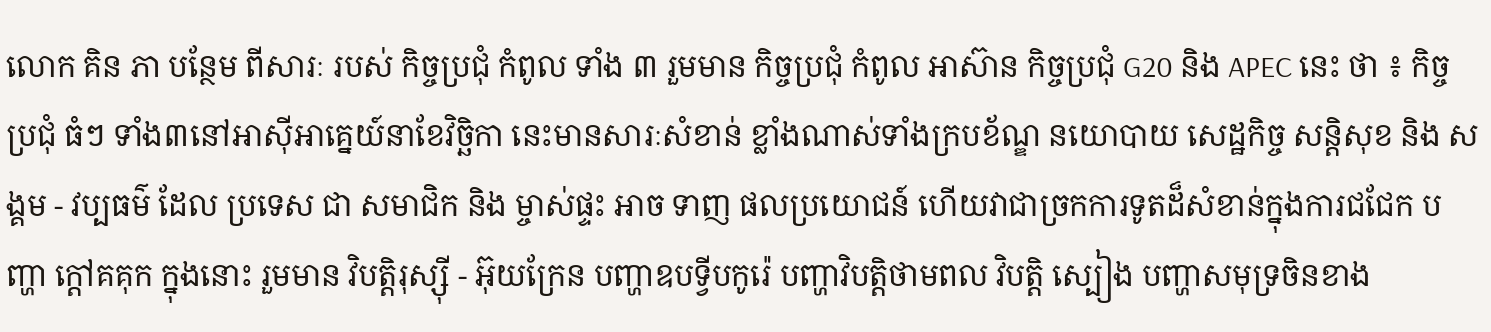លោក គិន ភា បន្ថែម ពីសារៈ របស់ កិច្ចប្រជុំ កំពូល ទាំង ៣ រួមមាន កិច្ចប្រជុំ កំពូល អាស៊ាន កិច្ចប្រជុំ G20 និង APEC នេះ ថា ៖ កិច្ចប្រជុំ ធំៗ ទាំង៣នៅអាស៊ីអាគ្នេយ៍នាខែវិច្ឆិកា នេះមានសារៈសំខាន់ ខ្លាំងណាស់ទាំងក្របខ័ណ្ឌ នយោបាយ សេដ្ឋកិច្ច សន្តិសុខ និង សង្គម - វប្បធម៌ ដែល ប្រទេស ជា សមាជិក និង ម្ចាស់ផ្ទះ អាច ទាញ ផលប្រយោជន៍ ហើយវាជាច្រកការទូតដ៏សំខាន់ក្នុងការជជែក បញ្ហា ក្តៅគគុក ក្នុងនោះ រួមមាន វិបត្តិរុស្ស៊ី - អ៊ុយក្រែន បញ្ហាឧបទ្វីបកូរ៉េ បញ្ហាវិបត្តិថាមពល វិបត្តិ ស្បៀង បញ្ហាសមុទ្រចិនខាង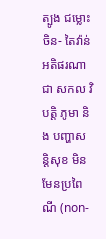ត្បូង ជម្លោះចិន- តៃវ៉ាន់អតិផរណាជា សកល វិបត្តិ ភូមា និង បញ្ហាសន្តិសុខ មិនមែនប្រពៃណី (non-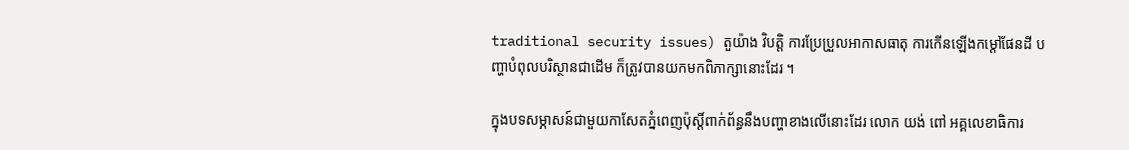traditional security issues) តួយ៉ាង វិបត្តិ ការប្រែប្រួលអាកាសធាតុ ការកើនឡើងកម្តៅផែនដី បញ្ហាបំពុលបរិស្ថានជាដើម ក៏ត្រូវបានយកមកពិភាក្សានោះដែរ ។

ក្នុងបទសម្ភាសន៍ជាមួយកាសែតភ្នំពេញប៉ុស្តិ៍ពាក់ព័ន្ធនឹងបញ្ហាខាងលើនោះដែរ លោក យង់ ពៅ អគ្គលេខាធិការ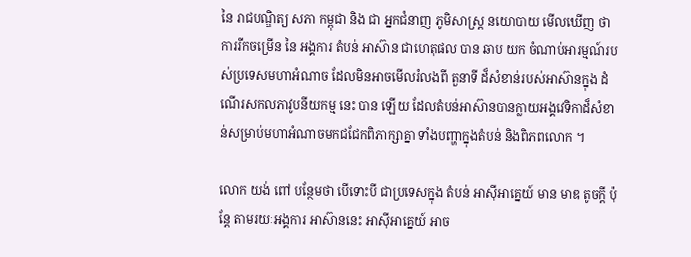នៃ រាជបណ្ឌិត្យ សភា កម្ពុជា និង ជា អ្នកជំនាញ ភូមិសាស្ត្រ នយោបាយ មើលឃើញ ថា ការរីកចម្រើន នៃ អង្គការ តំបន់ អាស៊ាន ជាហេតុផល បាន ឆាប យក ចំណាប់អារម្មណ៍របស់ប្រទេសមហាអំណាច ដែលមិនអាចមើលរំលងពី តួនាទី ដ៏សំខាន់របស់អាស៊ានក្នុង ដំណើរសកលភាវូបនីយកម្ម នេះ បាន ឡើយ ដែលតំបន់អាស៊ានបានក្លាយអង្គវេទិកាដ៏សំខាន់សម្រាប់មហាអំណាចមកជជែកពិភាក្សាគ្នា ទាំងបញ្ហាក្នុងតំបន់ និងពិភពលោក ។

លោក យង់ ពៅ បន្ថែមថា បើទោះបី ជាប្រទេសក្នុង តំបន់ អាស៊ីអាគ្នេយ៍ មាន មាឌ តូចក្តី ប៉ុន្តែ តាមរយៈអង្គការ អាស៊ាននេះ អាស៊ីអាគ្នេយ៍ អាច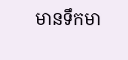មានទឹកមា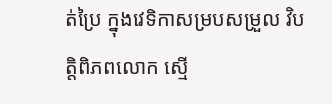ត់ប្រៃ ក្នុងវេទិកាសម្របសម្រួល វិបត្តិពិភពលោក ស្មើ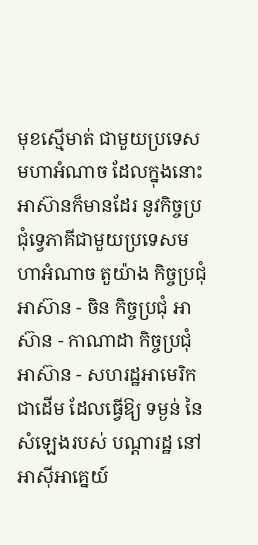មុខស្មើមាត់ ជាមួយប្រទេសមហាអំណាច ដែលក្នុងនោះ អាស៊ានក៏មានដែរ នូវកិច្ចប្រជុំទ្វេភាគីជាមួយប្រទេសមហាអំណាច តួយ៉ាង កិច្ចប្រជុំអាស៊ាន - ចិន កិច្ចប្រជុំ អាស៊ាន - កាណាដា កិច្ចប្រជុំអាស៊ាន - សហរដ្ឋអាមេរិក ជាដើម ដែលធ្វើឱ្យ ទម្ងន់ នៃសំឡេងរបស់ បណ្តារដ្ឋ នៅអាស៊ីអាគ្នេយ៍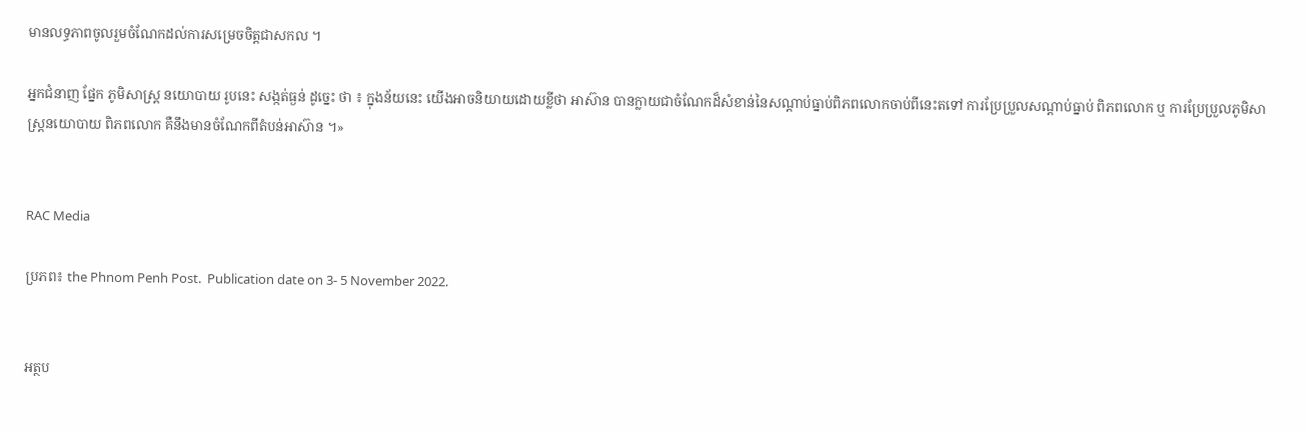មានលទ្ធភាពចូលរួមចំណែកដល់ការសម្រេចចិត្តជាសកល ។

អ្នកជំនាញ ផ្នែក ភូមិសាស្ត្រ នយោបាយ រូបនេះ សង្កត់ធ្ងន់ ដូច្នេះ ថា ៖ ក្នុងន័យនេះ យើងអាចនិយាយដោយខ្លីថា អាស៊ាន បានក្លាយជាចំណែកដ៏សំខាន់នៃសណ្តាប់ធ្នាប់ពិភពលោកចាប់ពីនេះតទៅ ការប្រែប្រួលសណ្តាប់ធ្នាប់ ពិភពលោក ឬ ការប្រែប្រួលភូមិសាស្ត្រនយោបាយ ពិភពលោក គឺនឹងមានចំណែកពីតំបន់អាស៊ាន ។»


RAC Media

ប្រភព៖ the Phnom Penh Post.  Publication date on 3- 5 November 2022.


អត្ថប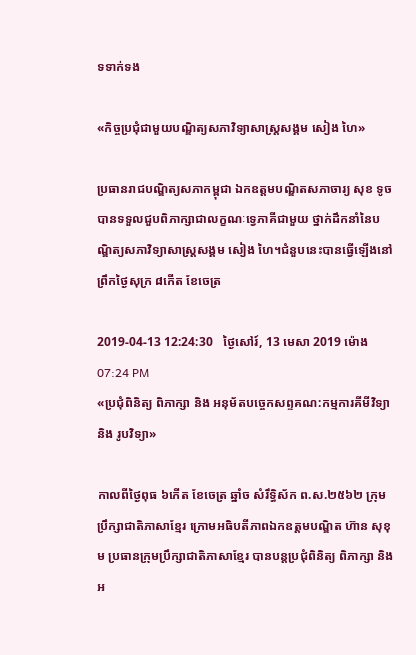ទទាក់ទង

«កិច្ចប្រជុំជាមួយបណ្ឌិត្យសភាវិទ្យាសាស្ដ្រសង្គម សៀង ហៃ»

ប្រធានរាជបណ្ឌិត្យសភាកម្ពុជា ឯកឧត្តមបណ្ឌិតសភាចារ្យ សុខ ទូច បានទទួលជួបពិភាក្សាជាលក្ខណៈទ្វេភាគីជាមួយ ថ្នាក់ដឹកនាំនៃបណ្ឌិត្យសភាវិទ្យាសាស្ដ្រសង្គម សៀង ហៃ។ជំនួបនេះបានធ្វើឡើងនៅ ព្រឹកថ្ងៃសុក្រ ៨កើត ខែចេត្រ

2019-04-13 12:24:30   ថ្ងៃសៅរ៍, 13 មេសា 2019 ម៉ោង 07:24 PM
«ប្រជុំពិនិត្យ ពិភាក្សា និង អនុម័តបច្ចេកសព្ទគណ:កម្មការគីមីវិទ្យា និង រូបវិទ្យា»

កាលពីថ្ងៃពុធ ៦កេីត ខែចេត្រ ឆ្នាំច សំរឹទ្ធិស័ក ព.ស.២៥៦២ ក្រុមប្រឹក្សាជាតិភាសាខ្មែរ ក្រោមអធិបតីភាពឯកឧត្តមបណ្ឌិត ហ៊ាន សុខុម ប្រធានក្រុមប្រឹក្សាជាតិភាសាខ្មែរ បានបន្តប្រជុំពិនិត្យ ពិភាក្សា និង អ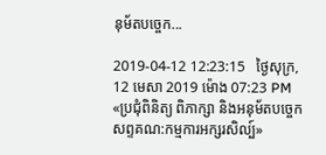នុម័តបច្ចេក...

2019-04-12 12:23:15   ថ្ងៃសុក្រ, 12 មេសា 2019 ម៉ោង 07:23 PM
«ប្រជុំពិនិត្យ ពិភាក្សា និងអនុម័តបច្ចេកសព្ទគណ:កម្មការអក្សរសិល្ប៍»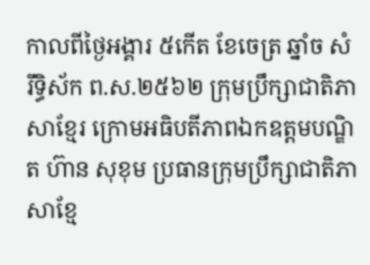កាលពីថ្ងៃអង្គារ ៥កេីត ខែចេត្រ ឆ្នាំច សំរឹទ្ធិស័ក ព.ស.២៥៦២ ក្រុមប្រឹក្សាជាតិភាសាខ្មែរ ក្រោមអធិបតីភាពឯកឧត្តមបណ្ឌិត ហ៊ាន សុខុម ប្រធានក្រុមប្រឹក្សាជាតិភាសាខ្មែ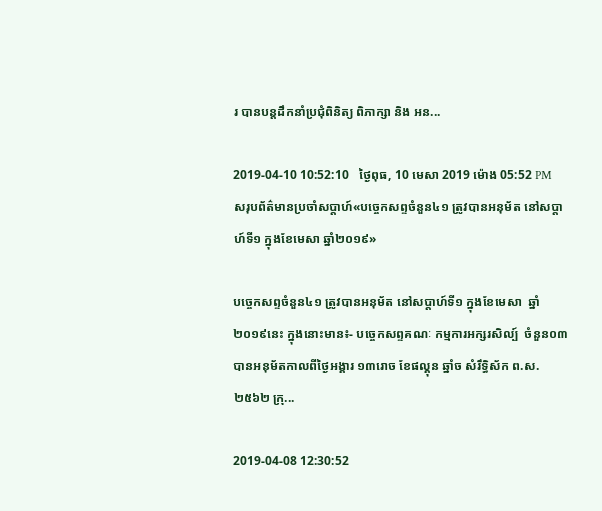រ បានបន្តដឹកនាំប្រជុំពិនិត្យ ពិភាក្សា និង អន...

2019-04-10 10:52:10   ថ្ងៃពុធ, 10 មេសា 2019 ម៉ោង 05:52 PM
សរុបព័ត៌មានប្រចាំសប្តាហ៍«បច្ចេកសព្ទចំនួន៤១ ត្រូវបានអនុម័ត នៅសប្តាហ៍ទី១ ក្នុងខែមេសា ឆ្នាំ២០១៩»

បច្ចេកសព្ទចំនួន៤១ ត្រូវបានអនុម័ត នៅសប្តាហ៍ទី១ ក្នុងខែមេសា  ឆ្នាំ២០១៩នេះ ក្នុងនោះមាន៖- បច្ចេកសព្ទគណៈ កម្មការអក្សរសិល្ប៍  ចំនួន០៣ បានអនុម័តកាលពីថ្ងៃអង្គារ ១៣រោច ខែផល្គុន ឆ្នាំច សំរឹទ្ធិស័ក ព.ស.២៥៦២ ក្រុ...

2019-04-08 12:30:52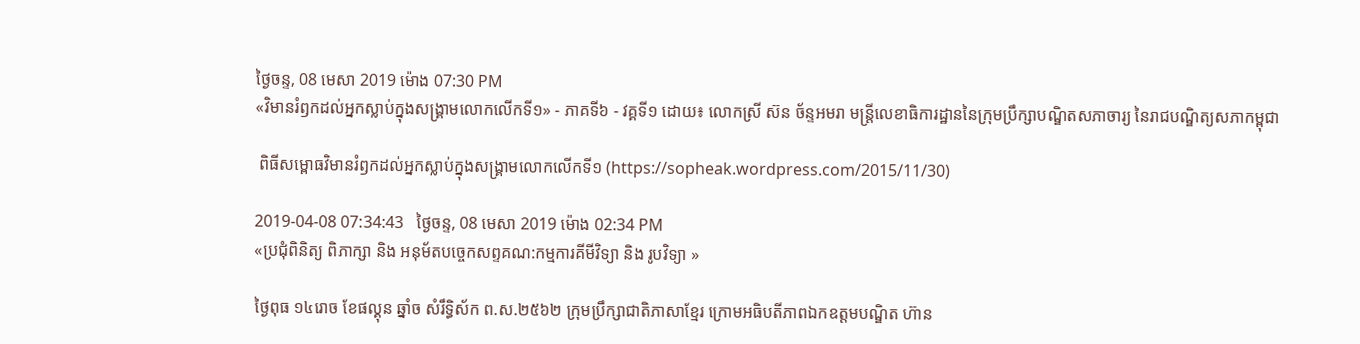ថ្ងៃចន្ទ, 08 មេសា 2019 ម៉ោង 07:30 PM
«វិមានរំឭកដល់អ្នកស្លាប់ក្នុងសង្គ្រាមលោកលើកទី១» - ភាគទី៦ - វគ្គទី១ ដោយ៖ លោកស្រី ស៊ន ច័ន្ទអមរា មន្ត្រីលេខាធិការដ្ឋាននៃក្រុមប្រឹក្សាបណ្ឌិតសភាចារ្យ នៃរាជបណ្ឌិត្យសភាកម្ពុជា

 ពិធីសម្ពោធវិមានរំឭកដល់អ្នកស្លាប់ក្នុងសង្គ្រាមលោកលើកទី១ (https://sopheak.wordpress.com/2015/11/30)

2019-04-08 07:34:43   ថ្ងៃចន្ទ, 08 មេសា 2019 ម៉ោង 02:34 PM
«ប្រជុំពិនិត្យ ពិភាក្សា និង អនុម័តបច្ចេកសព្ទគណ:កម្មការគីមីវិទ្យា និង រូបវិទ្យា »

ថ្ងៃពុធ ១៤រោច ខែផល្គុន ឆ្នាំច សំរឹទ្ធិស័ក ព.ស.២៥៦២ ក្រុមប្រឹក្សាជាតិភាសាខ្មែរ ក្រោមអធិបតីភាពឯកឧត្តមបណ្ឌិត ហ៊ាន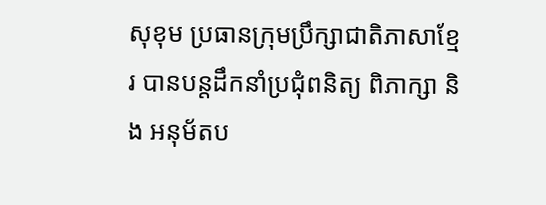សុខុម ប្រធានក្រុមប្រឹក្សាជាតិភាសាខ្មែរ បានបន្តដឹកនាំប្រជុំពនិត្យ ពិភាក្សា និង អនុម័តប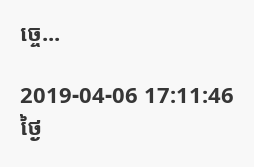ច្ចេ...

2019-04-06 17:11:46   ថ្ងៃ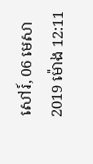សៅរ៍, 06 មេសា 2019 ម៉ោង 12:11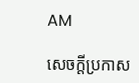AM

សេចក្តីប្រកាស